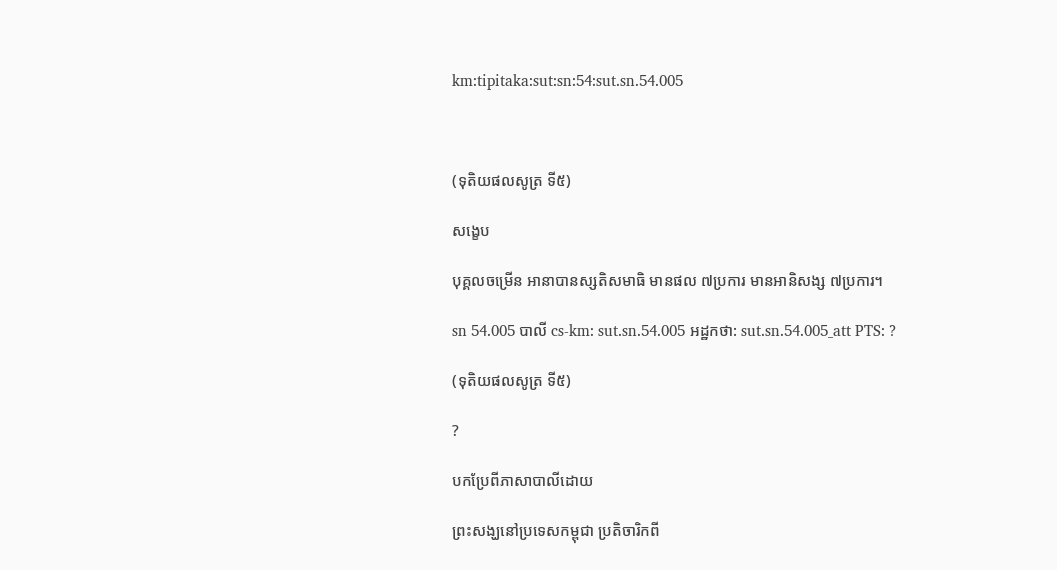km:tipitaka:sut:sn:54:sut.sn.54.005



(ទុតិយផលសូត្រ ទី៥)

សង្ខេប

បុគ្គលចម្រើន អានាបានស្សតិសមាធិ មានផល ៧ប្រការ មានអានិសង្ស ៧ប្រការ។

sn 54.005 បាលី cs-km: sut.sn.54.005 អដ្ឋកថា: sut.sn.54.005_att PTS: ?

(ទុតិយផលសូត្រ ទី៥)

?

បកប្រែពីភាសាបាលីដោយ

ព្រះសង្ឃនៅប្រទេសកម្ពុជា ប្រតិចារិកពី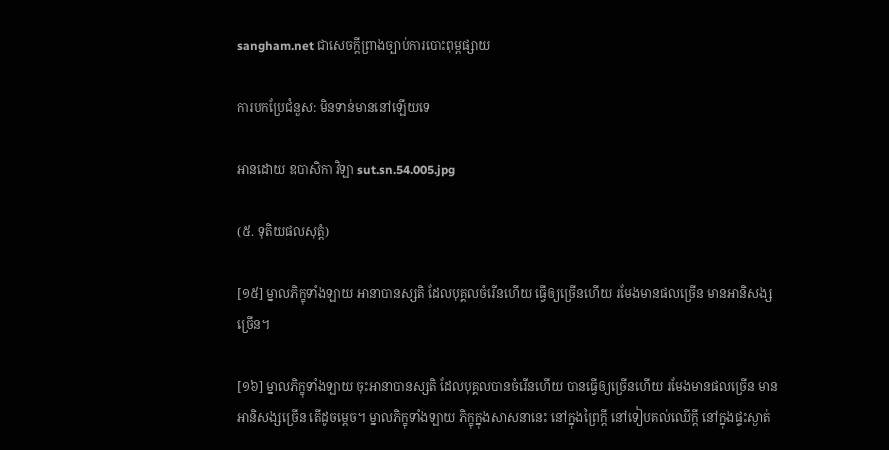sangham.net ជាសេចក្តីព្រាងច្បាប់ការបោះពុម្ពផ្សាយ

ការបកប្រែជំនួស: មិនទាន់មាននៅឡើយទេ

អានដោយ ឧបាសិកា វិឡា sut.sn.54.005.jpg

(៥. ទុតិយផលសុត្តំ)

[១៥] ម្នាលភិក្ខុទាំងឡាយ អានាបានស្សតិ ដែលបុគ្គលចំរើនហើយ ធ្វើឲ្យច្រើនហើយ រមែងមានផលច្រើន មានអានិសង្សច្រើន។

[១៦] ម្នាលភិក្ខុទាំងឡាយ ចុះអានាបានស្សតិ ដែលបុគ្គលបានចំរើនហើយ បានធ្វើឲ្យច្រើនហើយ រមែងមានផលច្រើន មានអានិសង្សច្រើន តើដូចម្ដេច។ ម្នាលភិក្ខុទាំងឡាយ ភិក្ខុក្នុងសាសនានេះ នៅក្នុងព្រៃក្ដី នៅទៀបគល់ឈើក្ដី នៅក្នុងផ្ទះស្ងាត់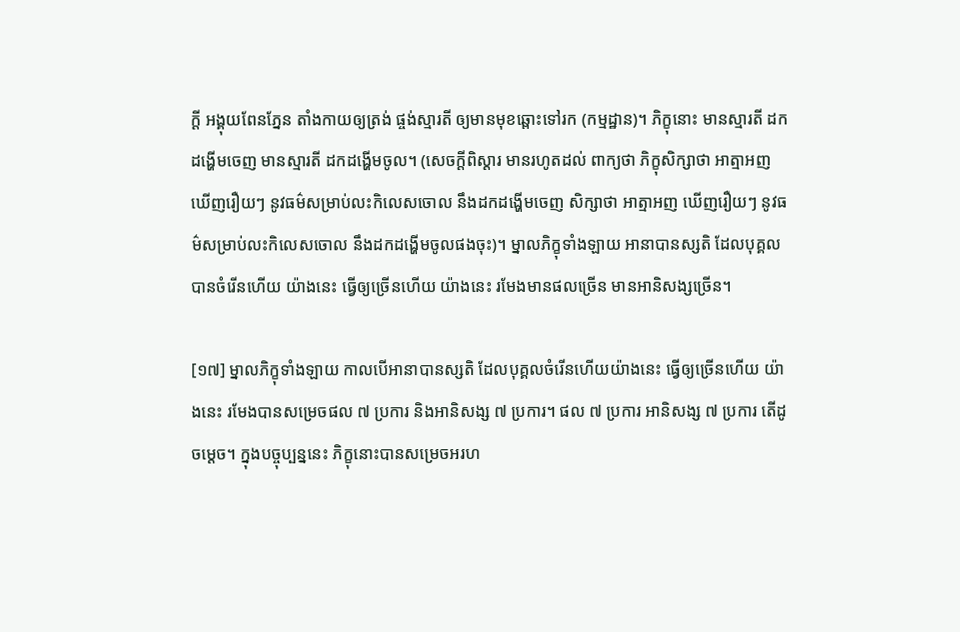ក្ដី អង្គុយពែនភ្នែន តាំងកាយឲ្យត្រង់ ផ្ចង់ស្មារតី ឲ្យមានមុខឆ្ពោះទៅរក (កម្មដ្ឋាន)។ ភិក្ខុនោះ មានស្មារតី ដកដង្ហើមចេញ មានស្មារតី ដកដង្ហើមចូល។ (សេចក្ដីពិស្ដារ មានរហូតដល់ ពាក្យថា ភិក្ខុសិក្សាថា អាត្មាអញ ឃើញរឿយៗ នូវធម៌សម្រាប់លះកិលេសចោល នឹងដកដង្ហើមចេញ សិក្សាថា អាត្មាអញ ឃើញរឿយៗ នូវធម៌សម្រាប់លះកិលេសចោល នឹងដកដង្ហើមចូលផងចុះ)។ ម្នាលភិក្ខុទាំងឡាយ អានាបានស្សតិ ដែលបុគ្គលបានចំរើនហើយ យ៉ាងនេះ ធ្វើឲ្យច្រើនហើយ យ៉ាងនេះ រមែងមានផលច្រើន មានអានិសង្សច្រើន។

[១៧] ម្នាលភិក្ខុទាំងឡាយ កាលបើអានាបានស្សតិ ដែលបុគ្គលចំរើនហើយយ៉ាងនេះ ធ្វើឲ្យច្រើនហើយ យ៉ាងនេះ រមែងបានសម្រេចផល ៧ ប្រការ និងអានិសង្ស ៧ ប្រការ។ ផល ៧ ប្រការ អានិសង្ស ៧ ប្រការ តើដូចម្ដេច។ ក្នុងបច្ចុប្បន្ននេះ ភិក្ខុនោះបានសម្រេចអរហ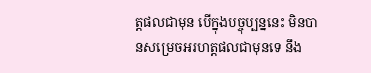ត្តផលជាមុន បើក្នុងបច្ចុប្បន្ននេះ មិនបានសម្រេចអរហត្តផលជាមុនទេ នឹង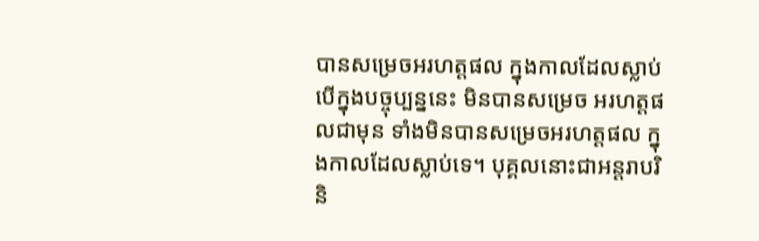បានសម្រេចអរហត្តផល ក្នុងកាលដែលស្លាប់ បើក្នុងបច្ចុប្បន្ននេះ មិនបានសម្រេច អរហត្តផលជាមុន ទាំងមិនបានសម្រេចអរហត្តផល ក្នុងកាលដែលស្លាប់ទេ។ បុគ្គលនោះជាអន្ដរាបរិនិ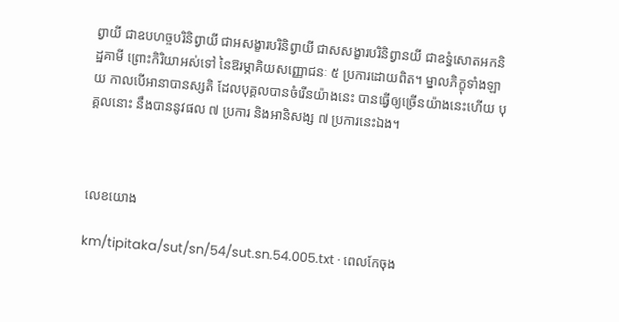ព្វាយី ជាឧបហច្ចបរិនិព្វាយី ជាអសង្ខារបរិនិព្វាយី ជាសសង្ខារបរិនិព្វានយី ជាឧទ្ធំសោតអកនិដ្ឋគាមី ព្រោះកិរិយាអស់ទៅ នៃឱរម្ភាគិយសញ្ញោជនៈ ៥ ប្រការដោយពិត។ ម្នាលភិក្ខុទាំងឡាយ កាលបើអានាបានស្សតិ ដែលបុគ្គលបានចំរើនយ៉ាងនេះ បានធ្វើឲ្យច្រើនយ៉ាងនេះហើយ បុគ្គលនោះ នឹងបាននូវផល ៧ ប្រការ និងអានិសង្ស ៧ ប្រការនេះឯង។



លេខយោង

km/tipitaka/sut/sn/54/sut.sn.54.005.txt · ពេលកែចុង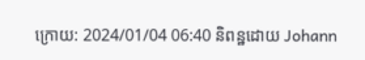ក្រោយ: 2024/01/04 06:40 និពន្ឋដោយ Johann